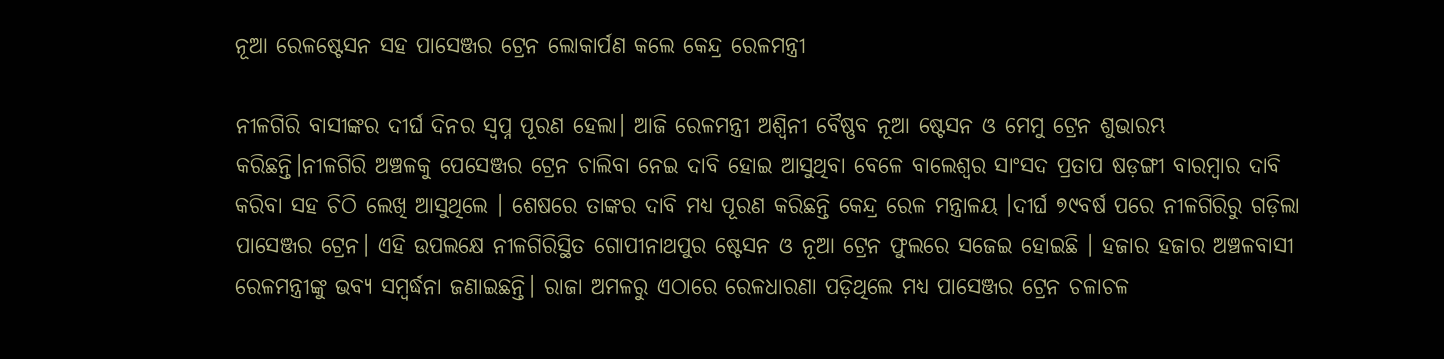ନୂଆ ରେଳଷ୍ଟେସନ ସହ ପାସେଞ୍ଜର ଟ୍ରେନ ଲୋକାର୍ପଣ କଲେ କେନ୍ଦ୍ର ରେଳମନ୍ତ୍ରୀ

ନୀଳଗିରି ବାସୀଙ୍କର ଦୀର୍ଘ ଦିନର ସ୍ୱପ୍ନ ପୂରଣ ହେଲା। ଆଜି ରେଳମନ୍ତ୍ରୀ ଅଶ୍ୱିନୀ ବୈଷ୍ଣବ ନୂଆ ଷ୍ଟେସନ ଓ ମେମୁ ଟ୍ରେନ ଶୁଭାରମ୍ଭ କରିଛନ୍ତି।ନୀଳଗିରି ଅଞ୍ଚଳକୁ ପେସେଞ୍ଜର ଟ୍ରେନ ଚାଲିବା ନେଇ ଦାବି ହୋଇ ଆସୁଥିବା ବେଳେ ବାଲେଶ୍ଵର ସାଂସଦ ପ୍ରତାପ ଷଡ଼ଙ୍ଗୀ ବାରମ୍ବାର ଦାବି କରିବା ସହ ଚିଠି ଲେଖି ଆସୁଥିଲେ । ଶେଷରେ ତାଙ୍କର ଦାବି ମଧ୍ୟ ପୂରଣ କରିଛନ୍ତି କେନ୍ଦ୍ର ରେଳ ମନ୍ତ୍ରାଳୟ ।ଦୀର୍ଘ ୭୯ବର୍ଷ ପରେ ନୀଳଗିରିରୁ ଗଡ଼ିଲା ପାସେଞ୍ଜର ଟ୍ରେନ। ଏହି ଉପଲକ୍ଷେ ନୀଳଗିରିସ୍ଥିତ ଗୋପୀନାଥପୁର ଷ୍ଟେସନ ଓ ନୂଆ ଟ୍ରେନ ଫୁଲରେ ସଜେଇ ହୋଇଛି । ହଜାର ହଜାର ଅଞ୍ଚଳବାସୀ ରେଳମନ୍ତ୍ରୀଙ୍କୁ ଭବ୍ୟ ସମ୍ବର୍ଦ୍ଧନା ଜଣାଇଛନ୍ତି। ରାଜା ଅମଳରୁ ଏଠାରେ ରେଳଧାରଣା ପଡ଼ିଥିଲେ ମଧ୍ୟ ପାସେଞ୍ଜର ଟ୍ରେନ ଚଳାଚଳ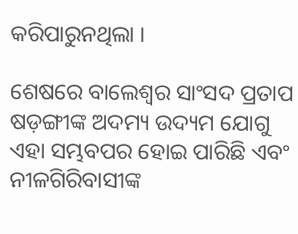କରିପାରୁନଥିଲା ।

ଶେଷରେ ବାଲେଶ୍ୱର ସାଂସଦ ପ୍ରତାପ ଷଡ଼ଙ୍ଗୀଙ୍କ ଅଦମ୍ୟ ଉଦ୍ୟମ ଯୋଗୁ ଏହା ସମ୍ଭବପର ହୋଇ ପାରିଛି ଏବଂ ନୀଳଗିରିବାସୀଙ୍କ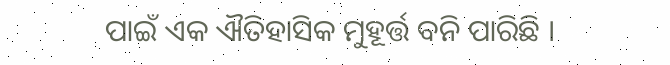ପାଇଁ ଏକ ଐତିହାସିକ ମୁହୂର୍ତ୍ତ ବନି ପାରିଛି ।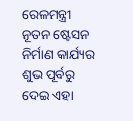ରେଳମନ୍ତ୍ରୀ ନୂତନ ଷ୍ଟେସନ ନିର୍ମାଣ କାର୍ଯ୍ୟର ଶୁଭ ପୂର୍ବରୁ ଦେଇ ଏହା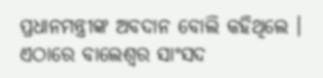ପ୍ରଧାନମନ୍ତ୍ରୀଙ୍କ ଅବଦାନ ବୋଲି କହିଥିଲେ । ଏଠାରେ ବାଲେଶ୍ଵର ସାଂସଦ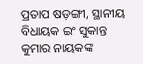ପ୍ରତାପ ଷଡ଼ଙ୍ଗୀ, ସ୍ଥାନୀୟ ବିଧାୟକ ଇଂ ସୁକାନ୍ତ କୁମାର ନାୟକଙ୍କ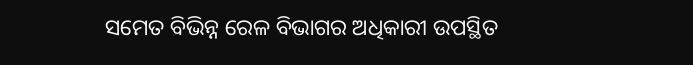ସମେତ ବିଭିନ୍ନ ରେଳ ବିଭାଗର ଅଧିକାରୀ ଉପସ୍ଥିତ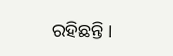ରହିଛନ୍ତି ।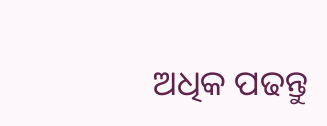ଅଧିକ ପଢନ୍ତୁ